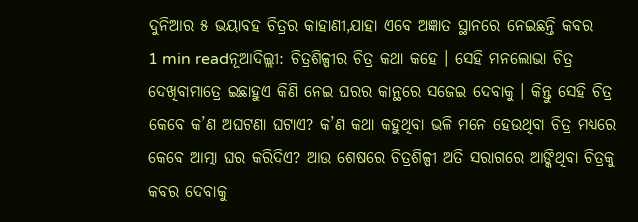ଦୁନିଆର ୫ ଭୟାବହ ଚିତ୍ରର କାହାଣୀ,ଯାହା ଏବେ ଅଜ୍ଞାତ ସ୍ଥାନରେ ନେଇଛନ୍ତି କବର
1 min readନୂଆଦିଲ୍ଲୀ: ଚିତ୍ରଶିଳ୍ପୀର ଚିତ୍ର କଥା କହେ । ସେହି ମନଲୋଭା ଚିତ୍ର ଦେଖିବାମାତ୍ରେ ଇଛାହୁଏ କିଣି ନେଇ ଘରର କାନ୍ଥରେ ସଜେଇ ଦେବାକୁ । କିନ୍ତୁ ସେହି ଚିତ୍ର କେବେ କ’ଣ ଅଘଟଣା ଘଟାଏ? କ’ଣ କଥା କହୁଥିବା ଭଳି ମନେ ହେଉଥିବା ଚିତ୍ର ମଧ୍ୟରେ କେବେ ଆତ୍ମା ଘର କରିଦିଏ? ଆଉ ଶେଷରେ ଚିତ୍ରଶିଳ୍ପୀ ଅତି ସରାଗରେ ଆଙ୍କିଥିବା ଚିତ୍ରକୁ କବର ଦେବାକୁ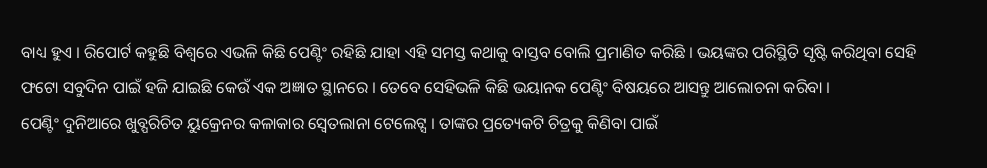ବାଧ୍ୟ ହୁଏ । ରିପୋର୍ଟ କହୁଛି ବିଶ୍ୱରେ ଏଭଳି କିଛି ପେଣ୍ଟିଂ ରହିଛି ଯାହା ଏହି ସମସ୍ତ କଥାକୁ ବାସ୍ତବ ବୋଲି ପ୍ରମାଣିତ କରିଛି । ଭୟଙ୍କର ପରିସ୍ଥିତି ସୃଷ୍ଟି କରିଥିବା ସେହି ଫଟୋ ସବୁଦିନ ପାଇଁ ହଜି ଯାଇଛି କେଉଁ ଏକ ଅଜ୍ଞାତ ସ୍ଥାନରେ । ତେବେ ସେହିଭଳି କିଛି ଭୟାନକ ପେଣ୍ଟିଂ ବିଷୟରେ ଆସନ୍ତୁ ଆଲୋଚନା କରିବା ।
ପେଣ୍ଟିଂ ଦୁନିଆରେ ଖୁବ୍ପରିଚିତ ୟୁକ୍ରେନର କଳାକାର ସ୍ୱେତଲାନା ଟେଲେଟ୍ସ । ତାଙ୍କର ପ୍ରତ୍ୟେକଟି ଚିତ୍ରକୁ କିଣିବା ପାଇଁ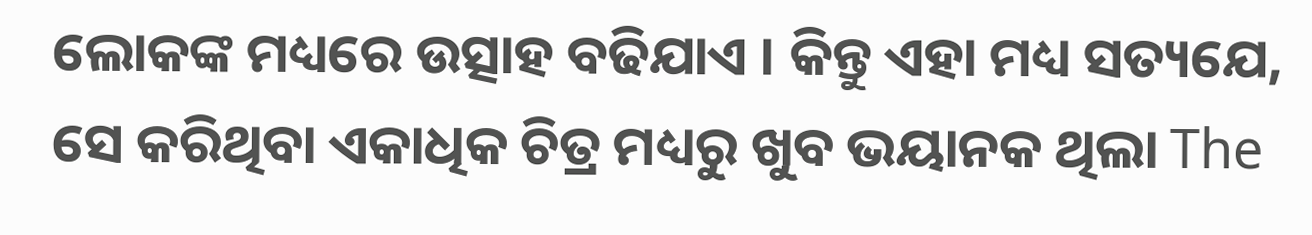ଲୋକଙ୍କ ମଧ୍ୟରେ ଉତ୍ସାହ ବଢିଯାଏ । କିନ୍ତୁ ଏହା ମଧ୍ୟ ସତ୍ୟଯେ, ସେ କରିଥିବା ଏକାଧିକ ଚିତ୍ର ମଧ୍ୟରୁ ଖୁବ ଭୟାନକ ଥିଲା The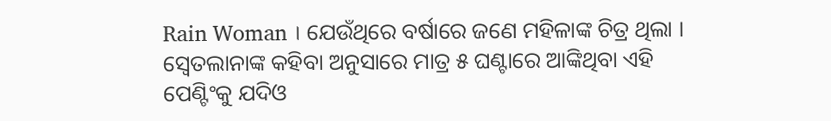Rain Woman । ଯେଉଁଥିରେ ବର୍ଷାରେ ଜଣେ ମହିଳାଙ୍କ ଚିତ୍ର ଥିଲା । ସ୍ୱେତଲାନାଙ୍କ କହିବା ଅନୁସାରେ ମାତ୍ର ୫ ଘଣ୍ଟାରେ ଆଙ୍କିଥିବା ଏହି ପେଣ୍ଟିଂକୁ ଯଦିଓ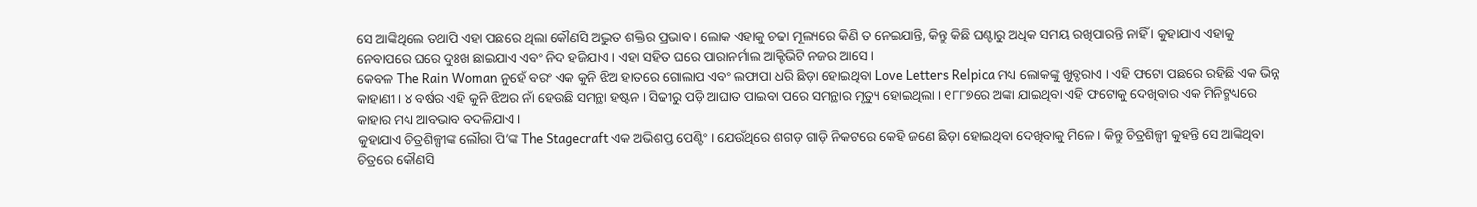ସେ ଆଙ୍କିଥିଲେ ତଥାପି ଏହା ପଛରେ ଥିଲା କୌଣସି ଅଦ୍ଭୁତ ଶକ୍ତିର ପ୍ରଭାବ । ଲୋକ ଏହାକୁ ଚଢା ମୂଲ୍ୟରେ କିଣି ତ ନେଇଯାନ୍ତି, କିନ୍ତୁ କିଛି ଘଣ୍ଟାରୁ ଅଧିକ ସମୟ ରଖିପାରନ୍ତି ନାହିଁ । କୁହାଯାଏ ଏହାକୁ ନେବାପରେ ଘରେ ଦୁଃଖ ଛାଇଯାଏ ଏବଂ ନିଦ ହଜିଯାଏ । ଏହା ସହିତ ଘରେ ପାରାନର୍ମାଲ ଆକ୍ଟିଭିଟି ନଜର ଆସେ ।
କେବଳ The Rain Woman ନୁହେଁ ବରଂ ଏକ କୁନି ଝିଅ ହାତରେ ଗୋଲାପ ଏବଂ ଲଫାପା ଧରି ଛିଡ଼ା ହୋଇଥିବା Love Letters Relpica ମଧ୍ୟ ଲୋକଙ୍କୁ ଖୁବ୍ଡରାଏ । ଏହି ଫଟୋ ପଛରେ ରହିଛି ଏକ ଭିନ୍ନ କାହାଣୀ । ୪ ବର୍ଷର ଏହି କୁନି ଝିଅର ନାଁ ହେଉଛି ସମନ୍ଥା ହଷ୍ଟନ । ସିଢୀରୁ ପଡ଼ି ଆଘାତ ପାଇବା ପରେ ସମନ୍ଥାର ମୃତ୍ୟୁ ହୋଇଥିଲା । ୧୮୮୭ରେ ଅଙ୍କା ଯାଇଥିବା ଏହି ଫଟୋକୁ ଦେଖିବାର ଏକ ମିନିଟ୍ମଧ୍ୟରେ କାହାର ମଧ୍ୟ ଆବଭାବ ବଦଳିଯାଏ ।
କୁହାଯାଏ ଚିତ୍ରଶିଳ୍ପୀଙ୍କ ଲୌରା ପି’ଙ୍କ The Stagecraft ଏକ ଅଭିଶପ୍ତ ପେଣ୍ଟିଂ । ଯେଉଁଥିରେ ଶଗଡ଼ ଗାଡ଼ି ନିକଟରେ କେହି ଜଣେ ଛିଡ଼ା ହୋଇଥିବା ଦେଖିବାକୁ ମିଳେ । କିନ୍ତୁ ଚିତ୍ରଶିଳ୍ପୀ କୁହନ୍ତି ସେ ଆଙ୍କିଥିବା ଚିତ୍ରରେ କୌଣସି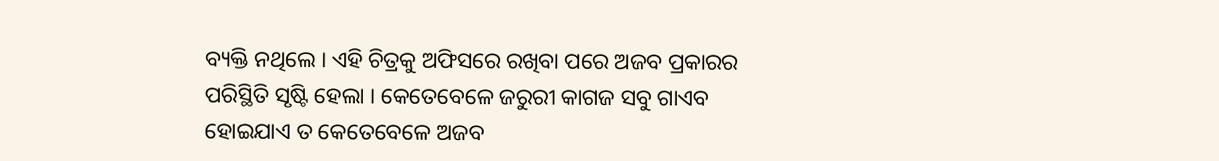ବ୍ୟକ୍ତି ନଥିଲେ । ଏହି ଚିତ୍ରକୁ ଅଫିସରେ ରଖିବା ପରେ ଅଜବ ପ୍ରକାରର ପରିସ୍ଥିତି ସୃଷ୍ଟି ହେଲା । କେତେବେଳେ ଜରୁରୀ କାଗଜ ସବୁ ଗାଏବ ହୋଇଯାଏ ତ କେତେବେଳେ ଅଜବ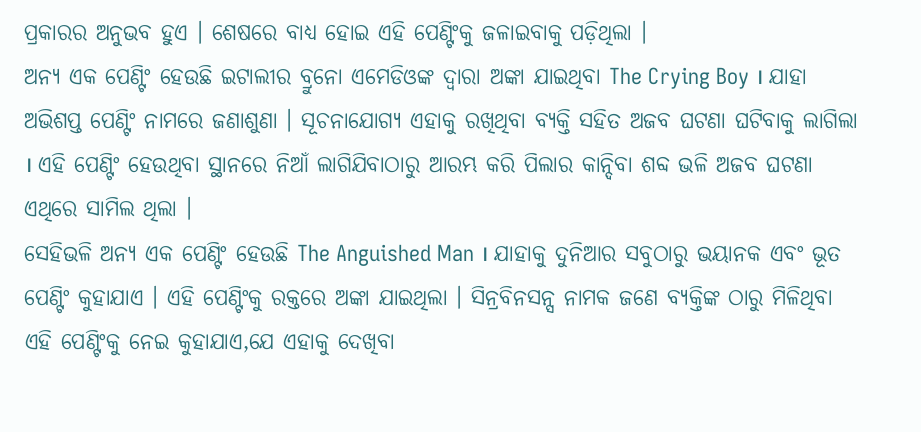ପ୍ରକାରର ଅନୁଭବ ହୁଏ । ଶେଷରେ ବାଧ୍ୟ ହୋଇ ଏହି ପେଣ୍ଟିଂକୁ ଜଳାଇବାକୁ ପଡ଼ିଥିଲା ।
ଅନ୍ୟ ଏକ ପେଣ୍ଟିଂ ହେଉଛି ଇଟାଲୀର ବ୍ରୁନୋ ଏମେଡିଓଙ୍କ ଦ୍ୱାରା ଅଙ୍କା ଯାଇଥିବା The Crying Boy । ଯାହା ଅଭିଶପ୍ତ ପେଣ୍ଟିଂ ନାମରେ ଜଣାଶୁଣା । ସୂଚନାଯୋଗ୍ୟ ଏହାକୁ ରଖିଥିବା ବ୍ୟକ୍ତି ସହିତ ଅଜବ ଘଟଣା ଘଟିବାକୁ ଲାଗିଲା । ଏହି ପେଣ୍ଟିଂ ହେଉଥିବା ସ୍ଥାନରେ ନିଆଁ ଲାଗିଯିବାଠାରୁ ଆରମ୍ଭ କରି ପିଲାର କାନ୍ଦିବା ଶବ୍ଦ ଭଳି ଅଜବ ଘଟଣା ଏଥିରେ ସାମିଲ ଥିଲା ।
ସେହିଭଳି ଅନ୍ୟ ଏକ ପେଣ୍ଟିଂ ହେଉଛି The Anguished Man । ଯାହାକୁ ଦୁନିଆର ସବୁଠାରୁ ଭୟାନକ ଏବଂ ଭୂତ ପେଣ୍ଟିଂ କୁହାଯାଏ । ଏହି ପେଣ୍ଟିଂକୁ ରକ୍ତରେ ଅଙ୍କା ଯାଇଥିଲା । ସିନ୍ରବିନସନ୍ସ ନାମକ ଜଣେ ବ୍ୟକ୍ତିଙ୍କ ଠାରୁ ମିଳିଥିବା ଏହି ପେଣ୍ଟିଂକୁ ନେଇ କୁହାଯାଏ,ଯେ ଏହାକୁ ଦେଖିବା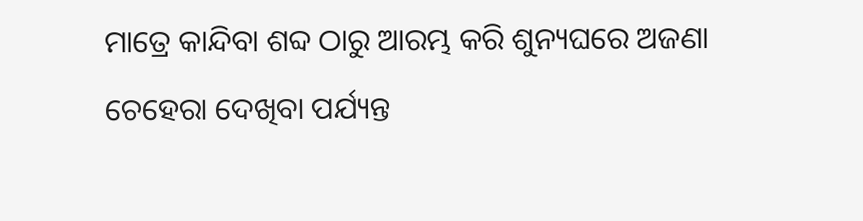ମାତ୍ରେ କାନ୍ଦିବା ଶବ୍ଦ ଠାରୁ ଆରମ୍ଭ କରି ଶୁନ୍ୟଘରେ ଅଜଣା ଚେହେରା ଦେଖିବା ପର୍ଯ୍ୟନ୍ତ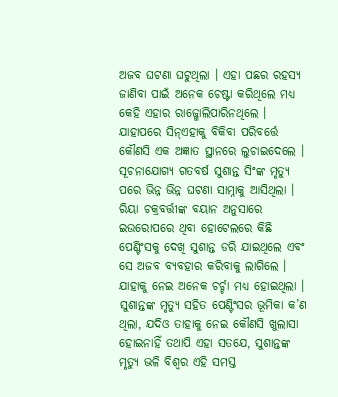ଅଜବ ଘଟଣା ଘଟୁଥିଲା । ଏହା ପଛର ରହସ୍ୟ ଜାଣିବା ପାଇଁ ଅନେକ ଚେଷ୍ଟା କରିଥିଲେ ମଧ୍ୟ କେହି ଏହାର ରାଜ୍ଖୋଲିପାରିନଥିଲେ । ଯାହାପରେ ସିନ୍ଏହାକୁ ବିକିବା ପରିବର୍ତ୍ତେ କୌଣସି ଏକ ଅଜ୍ଞାତ ସ୍ଥାନରେ ଲୁଚାଇଦେଲେ ।
ସୂଚନାଯୋଗ୍ୟ ଗତବର୍ଷ ସୁଶାନ୍ତ ସିଂଙ୍କ ମୃତ୍ୟୁ ପରେ ଭିନ୍ନ ଭିନ୍ନ ଘଟଣା ସାମ୍ନାକୁ ଆସିଥିଲା । ରିୟା ଚକ୍ରବର୍ତ୍ତୀଙ୍କ ବୟାନ ଅନୁସାରେ ଇଉରୋପରେ ଥିବା ହୋଟେଲରେ କିଛି ପେଣ୍ଟିଂସକୁ ଦେଖି ସୁଶାନ୍ତ ଡରି ଯାଇଥିଲେ ଏବଂ ସେ ଅଜବ ବ୍ୟବହାର କରିବାକୁ ଲାଗିଲେ । ଯାହାକୁ ନେଇ ଅନେକ ଚର୍ଚ୍ଚା ମଧ୍ୟ ହୋଇଥିଲା । ସୁଶାନ୍ତଙ୍କ ମୃତ୍ୟୁ ସହିତ ପେଣ୍ଟିଂସର ଭୂମିକା କ’ଣ ଥିଲା, ଯଦିଓ ତାହାକୁ ନେଇ କୌଣସି ଖୁଲାସା ହୋଇନାହିଁ ତଥାପି ଏହା ସତଯେ, ସୁଶାନ୍ତଙ୍କ ମୃତ୍ୟୁ ଭଳି ବିଶ୍ୱର ଏହି ସମସ୍ତ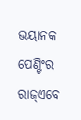ଭୟାନକ ପେଣ୍ଟିଂର ରାଜ୍ଏବେ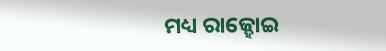ମଧ୍ୟ ରାଜ୍ହୋଇ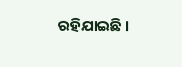ରହିଯାଇଛି ।